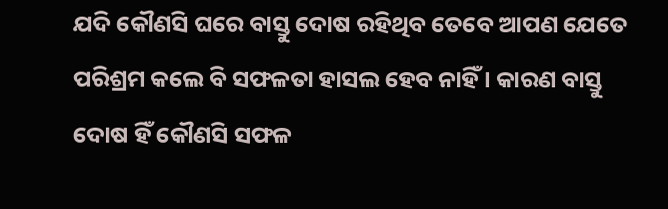ଯଦି କୌଣସି ଘରେ ବାସ୍ତୁ ଦୋଷ ରହିଥିବ ତେବେ ଆପଣ ଯେତେ ପରିଶ୍ରମ କଲେ ବି ସଫଳତା ହାସଲ ହେବ ନାହିଁ । କାରଣ ବାସ୍ତୁ ଦୋଷ ହିଁ କୌଣସି ସଫଳ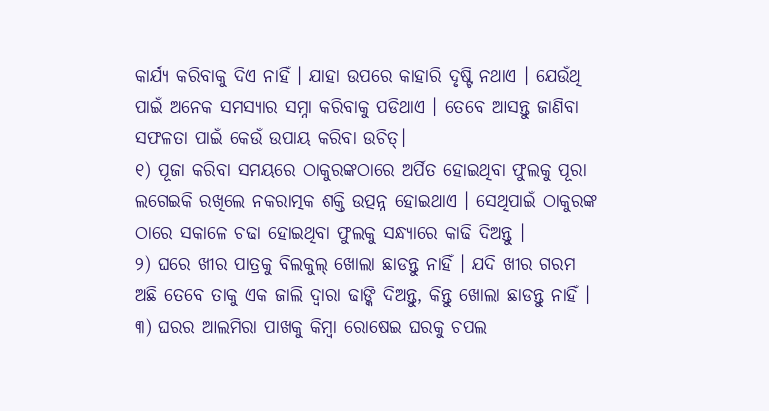କାର୍ଯ୍ୟ କରିବାକୁ ଦିଏ ନାହିଁ । ଯାହା ଉପରେ କାହାରି ଦୃଷ୍ଟି ନଥାଏ । ଯେଉଁଥି ପାଇଁ ଅନେକ ସମସ୍ୟାର ସମ୍ନା କରିବାକୁ ପଡିଥାଏ । ତେବେ ଆସନ୍ତୁ ଜାଣିବା ସଫଳତା ପାଇଁ କେଉଁ ଉପାୟ କରିବା ଉଚିତ୍।
୧) ପୂଜା କରିବା ସମୟରେ ଠାକୁରଙ୍କଠାରେ ଅର୍ପିତ ହୋଇଥିବା ଫୁଲକୁ ପୂରା ଲଗେଇକି ରଖିଲେ ନକରାତ୍ମକ ଶକ୍ତି ଉତ୍ପନ୍ନ ହୋଇଥାଏ । ସେଥିପାଇଁ ଠାକୁରଙ୍କ ଠାରେ ସକାଳେ ଚଢା ହୋଇଥିବା ଫୁଲକୁ ସନ୍ଧ୍ୟାରେ କାଢି ଦିଅନ୍ତୁ ।
୨) ଘରେ ଖୀର ପାତ୍ରକୁ ବିଲକୁଲ୍ ଖୋଲା ଛାଡନ୍ତୁ ନାହିଁ । ଯଦି ଖୀର ଗରମ ଅଛି ତେବେ ତାକୁ ଏକ ଜାଲି ଦ୍ୱାରା ଢାଙ୍କି ଦିଅନ୍ତୁ, କିନ୍ତୁ ଖୋଲା ଛାଡନ୍ତୁ ନାହିଁ ।
୩) ଘରର ଆଲମିରା ପାଖକୁ କିମ୍ବା ରୋଷେଇ ଘରକୁ ଚପଲ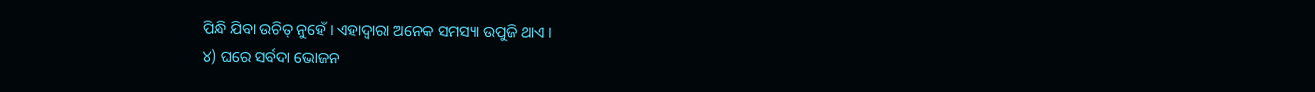ପିନ୍ଧି ଯିବା ଉଚିତ୍ ନୁହେଁ । ଏହାଦ୍ୱାରା ଅନେକ ସମସ୍ୟା ଉପୁଜି ଥାଏ ।
୪) ଘରେ ସର୍ବଦା ଭୋଜନ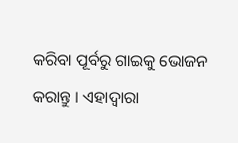କରିବା ପୂର୍ବରୁ ଗାଇକୁ ଭୋଜନ କରାନ୍ତୁ । ଏହାଦ୍ୱାରା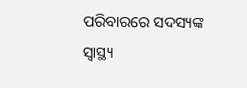ପରିବାରରେ ସଦସ୍ୟଙ୍କ ସ୍ୱାସ୍ଥ୍ୟ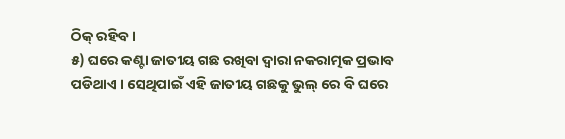ଠିକ୍ ରହିବ ।
୫) ଘରେ କଣ୍ଟା ଜାତୀୟ ଗଛ ରଖିବା ଦ୍ୱାରା ନକରାତ୍ମକ ପ୍ରଭାବ ପଡିଥାଏ । ସେଥିପାଇଁ ଏହି ଜାତୀୟ ଗଛକୁ ଭୁଲ୍ ରେ ବି ଘରେ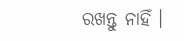ରଖନ୍ତୁ ନାହିଁ ।